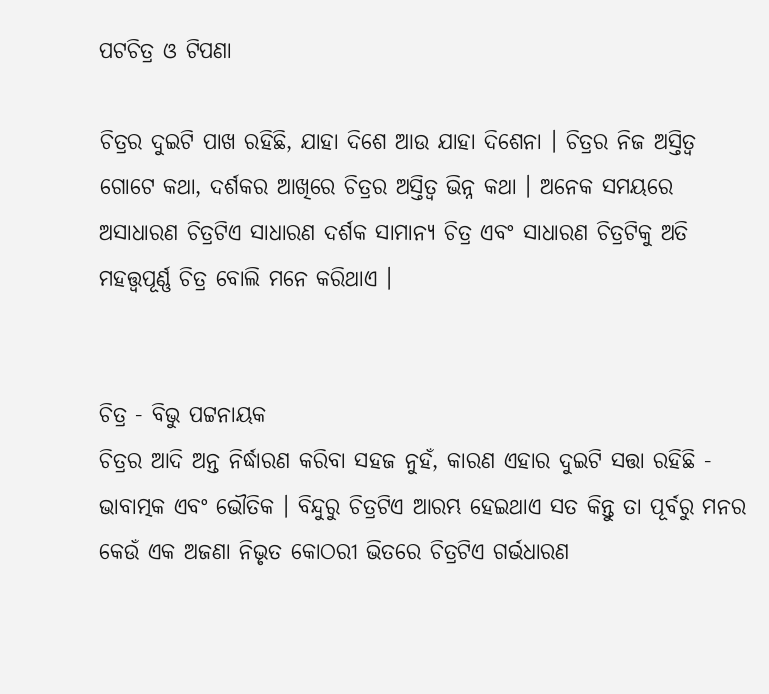ପଟଚିତ୍ର ଓ ଟିପଣା

ଚିତ୍ରର ଦୁଇଟି ପାଖ ରହିଛି, ଯାହା ଦିଶେ ଆଉ ଯାହା ଦିଶେନା । ଚିତ୍ରର ନିଜ ଅସ୍ତିତ୍ୱ ଗୋଟେ କଥା, ଦର୍ଶକର ଆଖିରେ ଚିତ୍ରର ଅସ୍ତିତ୍ଵ ଭିନ୍ନ କଥା । ଅନେକ ସମୟରେ ଅସାଧାରଣ ଚିତ୍ରଟିଏ ସାଧାରଣ ଦର୍ଶକ ସାମାନ୍ୟ ଚିତ୍ର ଏବଂ ସାଧାରଣ ଚିତ୍ରଟିକୁ ଅତି ମହତ୍ତ୍ୱପୂର୍ଣ୍ଣ ଚିତ୍ର ବୋଲି ମନେ କରିଥାଏ ।


ଚିତ୍ର - ବିଭୁ ପଟ୍ଟନାୟକ
ଚିତ୍ରର ଆଦି ଅନ୍ତ ନିର୍ଦ୍ଧାରଣ କରିବା ସହଜ ନୁହଁ, କାରଣ ଏହାର ଦୁଇଟି ସତ୍ତା ରହିଛି - ଭାବାତ୍ମକ ଏବଂ ଭୌତିକ । ବିନ୍ଦୁରୁ ଚିତ୍ରଟିଏ ଆରମ୍ଭ ହେଇଥାଏ ସତ କିନ୍ତୁ ତା ପୂର୍ବରୁ ମନର କେଉଁ ଏକ ଅଜଣା ନିଭୃତ କୋଠରୀ ଭିତରେ ଚିତ୍ରଟିଏ ଗର୍ଭଧାରଣ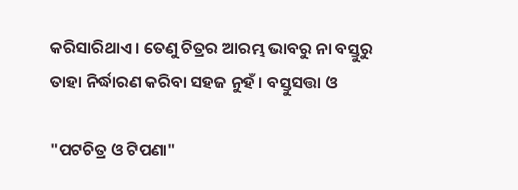କରିସାରିଥାଏ । ତେଣୁ ଚିତ୍ରର ଆରମ୍ଭ ଭାବରୁ ନା ବସ୍ତୁରୁ ତାହା ନିର୍ଦ୍ଧାରଣ କରିବା ସହଜ ନୁହଁ । ବସ୍ତୁସତ୍ତା ଓ

"ପଟଚିତ୍ର ଓ ଟିପଣା"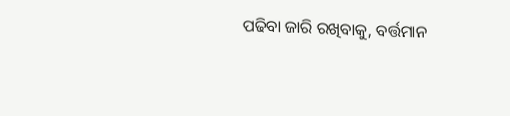ପଢିବା ଜାରି ରଖିବାକୁ, ବର୍ତ୍ତମାନ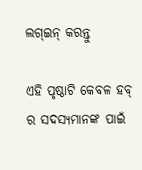ଲଗ୍ଇନ୍ କରନ୍ତୁ

ଏହି ପୃଷ୍ଠାଟି କେବଳ ହବ୍ ର ସଦସ୍ୟମାନଙ୍କ ପାଇଁ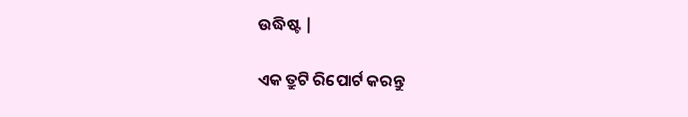ଉଦ୍ଧିଷ୍ଟ |

ଏକ ତ୍ରୁଟି ରିପୋର୍ଟ କରନ୍ତୁ